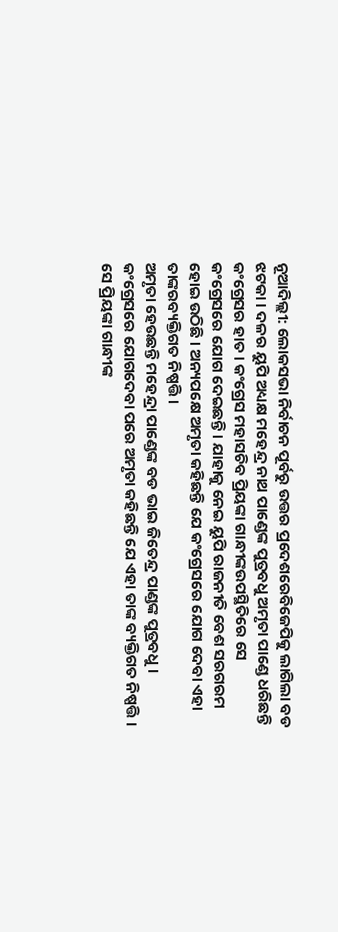ନୂଆଦିଲ୍ଲୀ: ଲୋକସଭା ନିର୍ବାଚନ ପୂର୍ବରୁ ଉତ୍ତର ପ୍ରଦେଶରେବିଜେପିକୁ ଲାଗିଲା ବଡ ଝଟକା । ଦଳର ୟୁପି ଅଧ୍ୟକ୍ଷ ମହେନ୍ଦ୍ର ନାଥ ପାଣ୍ଡେଙ୍କ ପୁତ୍ରବଧୁ ଅମୃତା ପାଣ୍ଡେ ଧରିଛନ୍ତି କଂଗ୍ରେସର ହାତ । କଂଗ୍ରେସ ମହାସଚିବ ପ୍ରିୟଙ୍କା ଗାନ୍ଧୀଙ୍କଉପସ୍ଥିତିରେ ସେ କଂଗ୍ରେସରେ ଯୋଗ ଦେଇଛନ୍ତି । ଯାହାକୁ ନେଇ ୟୁପି ରାଜନୀତି ବେଶ ସରଗରମ ହୋଇ ଉଠିଛି । ଅନ୍ୟପକ୍ଷେ ଅମୃତା କହିଛନ୍ତି ଯେ କଂଗ୍ରେସରେ ଯୋଗ ଦେବା ଏହା ତାଙ୍କରବ୍ୟକ୍ତିଗତ ନିଷ୍ପତ୍ତି ।
ଅମୃତା ହେଉଛନ୍ତି ମହେନ୍ଦ୍ରା ପାଣ୍ଡେଙ୍କ ବଡ ଭାଇ ଜିତେନ୍ଦ୍ର ପାଣ୍ଡଙ୍କ ପୁତ୍ରବଧୁ । କଂଗ୍ରେସରେ ଯୋଗଦେବା ପରେ ଅମୃତା କହିଛନ୍ତି ଯେ ଏହା ତାଙ୍କ ବ୍ୟକ୍ତିଗତ ନିଷ୍ପତ୍ତି । ସେ ପ୍ରିୟଙ୍କା ଗାନ୍ଧୀଙ୍କ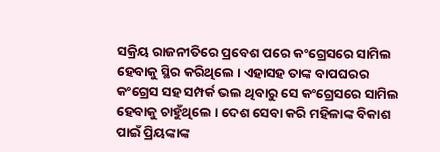ସକ୍ରିୟ ରାଜନୀତିରେ ପ୍ରବେଶ ପରେ କଂଗ୍ରେସରେ ସାମିଲ ହେବାକୁ ସ୍ଥିର କରିଥିଲେ । ଏହାସହ ତାଙ୍କ ବାପଘରର କଂଗ୍ରେସ ସହ ସମ୍ପର୍କ ଭଲ ଥିବାରୁ ସେ କଂଗ୍ରେସରେ ସାମିଲ ହେବାକୁ ଚାହୁଁଥିଲେ । ଦେଶ ସେବା କରି ମହିଳାଙ୍କ ବିକାଶ ପାଇଁ ପ୍ରିୟଙ୍କାଙ୍କ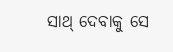ସାଥ୍ ଦେବାକୁ ସେ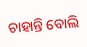ଚାହାନ୍ତି ବୋଲି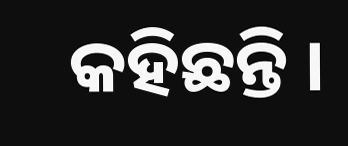କହିଛନ୍ତି ।